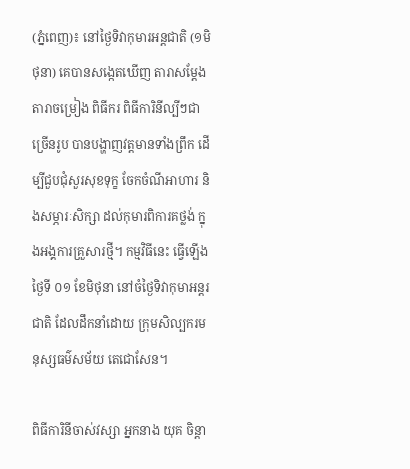(ភ្នំពេញ)៖ នៅថ្ងៃទិវាកុមារអន្តជាតិ (១មិថុនា) គេបានសង្កេតឃើញ តារាសម្តែង តារាចម្រៀង ពិធីករ ពិធីការិនីល្បីៗជាច្រើនរូប បានបង្ហាញវត្តមានទាំងព្រឹក ដើម្បីជួបជុំសួរសុខទុក្ខ ចែកចំណីអាហារ និងសម្ភារៈសិក្សា ដល់កុមារពិការគថ្លង់ ក្នុងអង្គការគ្រួសារថ្មី។ កម្មវិធីនេះ ធ្វើឡើងថ្ងៃទី ០១ ខែមិថុនា នៅចំថ្ងៃទិវាកុមាអន្តរជាតិ ដែលដឹកនាំដោយ ក្រុមសិល្បករមនុស្សធម៌សម័យ តេជោសែន។

ពិធីការិនីចាស់វស្សា អ្នកនាង យុគ ចិន្តា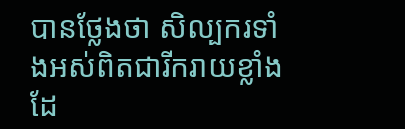បានថ្លែងថា សិល្បករទាំងអស់ពិតជារីករាយខ្លាំង ដែ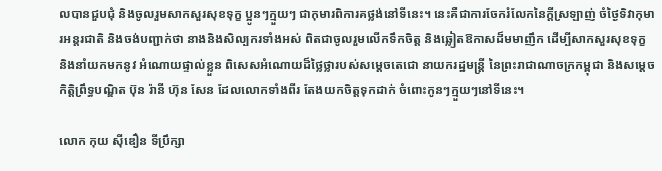លបានជួបជុំ និងចូលរួមសាកសួរសុខទុក្ខ ប្អូនៗក្មួយៗ ជាកុមារពិការគថ្លង់នៅទីនេះ។ នេះគឺជាការចែករំលែកនៃក្តីស្រឡាញ់ ចំថ្ងៃទិវាកុមារអន្តរជាតិ និងចង់បញ្ជាក់ថា នាងនិងសិល្បករទាំងអស់ ពិតជាចូលរួមលើកទឹកចិត្ត និងឆ្លៀតឱកាសដ៏មមាញឹក ដើម្បីសាកសួរសុខទុក្ខ និងនាំយកមកនូវ អំណោយផ្ទាល់ខ្លួន ពិសេសអំណោយដ៏ថ្លៃថ្លារបស់សម្តេចតេជោ នាយករដ្ឋមន្ត្រី នៃព្រះរាជាណាចក្រកម្ពុជា និងសម្តេចកិតិ្តព្រឹទ្ធបណ្ឌិត ប៊ុន រ៉ានី ហ៊ុន សែន ដែលលោកទាំងពីរ តែងយកចិត្តទុកដាក់ ចំពោះកូនៗក្មួយៗនៅទីនេះ។

លោក កុយ ស៊ីឌឿន ទីប្រឹក្សា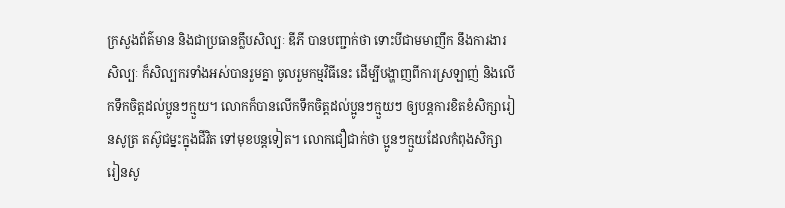ក្រសួងព័ត៌មាន និងជាប្រធានក្លឹបសិល្បៈ ឌីភី បានបញ្ជាក់ថា ទោះបីជាមមាញឹក នឹងការងារសិល្បៈ ក៏សិល្បករទាំងអស់បានរួមគ្នា ចូលរួមកម្មវិធីនេះ ដើម្បីបង្ហាញពីការស្រឡាញ់ និងលើកទឹកចិត្តដល់ប្អូនៗក្មួយ។ លោកក៏បានលើកទឹកចិត្តដល់ប្អូនៗក្មួយៗ ឲ្យបន្តការខិតខំសិក្សារៀនសូត្រ តស៊ូជម្នះក្នុងជីវិត ទៅមុខបន្តទៀត។ លោកជឿជាក់ថា ប្អូនៗក្មួយដែលកំពុងសិក្សា រៀនសូ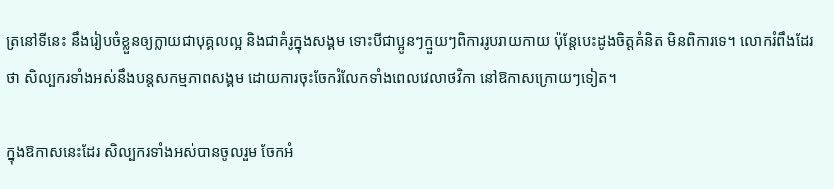ត្រនៅទីនេះ នឹងរៀបចំខ្លួនឲ្យក្លាយជាបុគ្គលល្អ និងជាគំរូក្នុងសង្គម ទោះបីជាប្អូនៗក្មួយៗពិការរូបរាយកាយ ប៉ុន្តែបេះដូងចិត្តគំនិត មិនពិការទេ។ លោករំពឹងដែរថា សិល្បករទាំងអស់នឹងបន្តសកម្មភាពសង្គម ដោយការចុះចែករំលែកទាំងពេលវេលាថវិកា នៅឱកាសក្រោយៗទៀត។

ក្នុងឱកាសនេះដែរ សិល្បករទាំងអស់បានចូលរួម ចែកអំ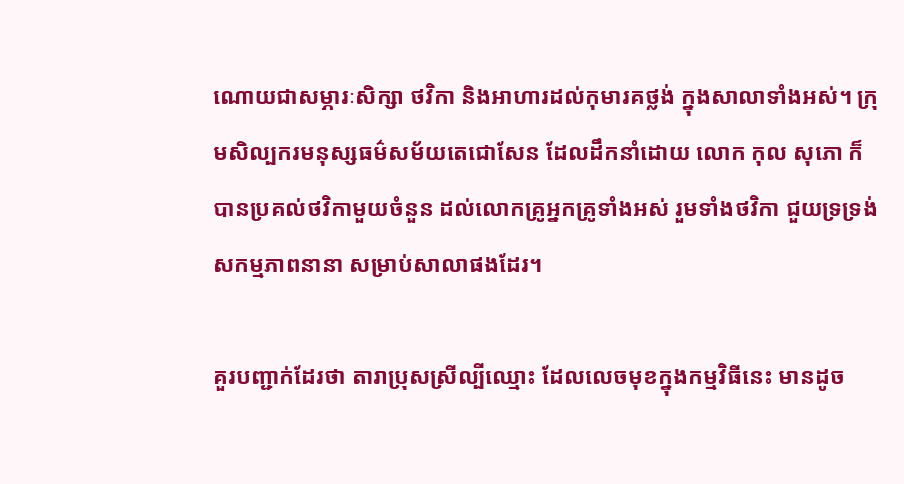ណោយជាសម្ភារៈសិក្សា ថវិកា និងអាហារដល់កុមារគថ្លង់ ក្នុងសាលាទាំងអស់។ ក្រុមសិល្បករមនុស្សធម៌សម័យតេជោសែន ដែលដឹកនាំដោយ លោក កុល សុភោ ក៏បានប្រគល់ថវិកាមួយចំនួន ដល់លោកគ្រូអ្នកគ្រូទាំងអស់ រួមទាំងថវិកា ជួយទ្រទ្រង់សកម្មភាពនានា សម្រាប់សាលាផងដែរ។

គួរបញ្ជាក់ដែរថា តារាប្រុសស្រីល្បីឈ្មោះ ដែលលេចមុខក្នុងកម្មវិធីនេះ មានដូច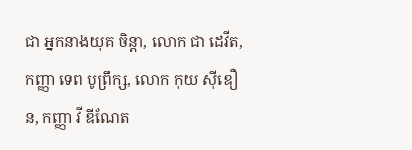ជា អ្នកនាងយុគ ចិន្តា, លោក ជា ដេវីត, កញ្ញា ទេព បូព្រឹក្ស, លោក កុយ ស៊ីឌឿន, កញ្ញា វី ឌីណែត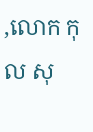,លោក កុល សុ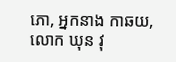ភោ, អ្នកនាង កាឆយ, លោក ឃុន វុ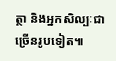ត្ថា និងអ្នកសិល្បៈជាច្រើនរូបទៀត៕